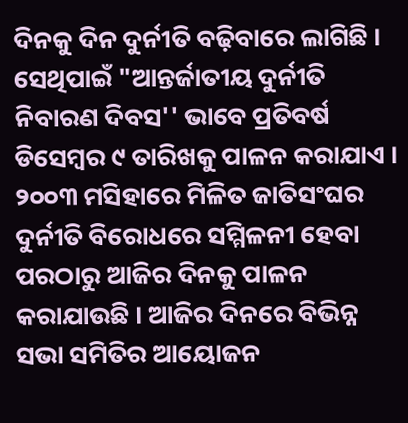ଦିନକୁ ଦିନ ଦୁର୍ନୀତି ବଢ଼ିବାରେ ଲାଗିଛି । ସେଥିପାଇଁ "ଆନ୍ତର୍ଜାତୀୟ ଦୁର୍ନୀତି ନିବାରଣ ଦିବସ'' ଭାବେ ପ୍ରତିବର୍ଷ ଡିସେମ୍ବର ୯ ତାରିଖକୁ ପାଳନ କରାଯାଏ । ୨୦୦୩ ମସିହାରେ ମିଳିତ ଜାତିସଂଘର ଦୁର୍ନୀତି ବିରୋଧରେ ସମ୍ମିଳନୀ ହେବା ପରଠାରୁ ଆଜିର ଦିନକୁ ପାଳନ କରାଯାଉଛି । ଆଜିର ଦିନରେ ବିଭିନ୍ନ ସଭା ସମିତିର ଆୟୋଜନ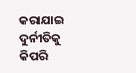କରାଯାଇ ଦୁର୍ନୀତିକୁ କିପରି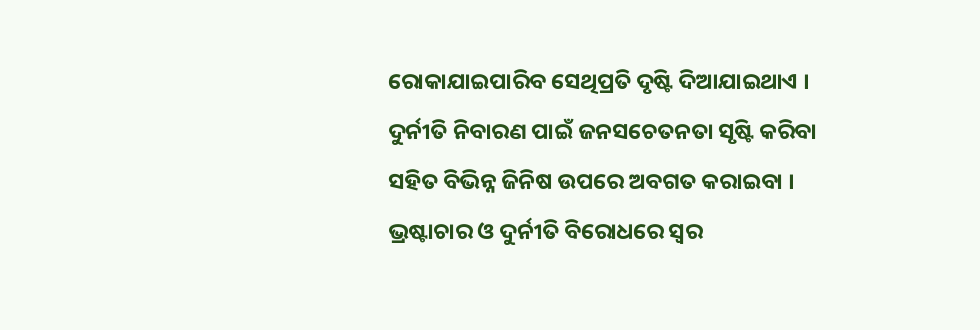ରୋକାଯାଇପାରିବ ସେଥିପ୍ରତି ଦୃଷ୍ଟି ଦିଆଯାଇଥାଏ । ଦୁର୍ନୀତି ନିବାରଣ ପାଇଁ ଜନସଚେତନତା ସୃଷ୍ଟି କରିବା ସହିତ ବିଭିନ୍ନ ଜିନିଷ ଉପରେ ଅବଗତ କରାଇବା । ଭ୍ରଷ୍ଟାଚାର ଓ ଦୁର୍ନୀତି ବିରୋଧରେ ସ୍ୱର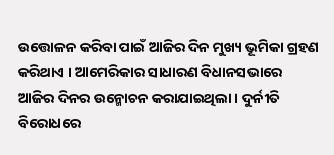ଉତ୍ତୋଳନ କରିବା ପାଇଁ ଆଜିର ଦିନ ମୁଖ୍ୟ ଭୂମିକା ଗ୍ରହଣ କରିଥାଏ । ଆମେରିକାର ସାଧାରଣ ବିଧାନସଭାରେ ଆଜିର ଦିନର ଉନ୍ମୋଚନ କରାଯାଇଥିଲା । ଦୁର୍ନୀତି ବିରୋଧରେ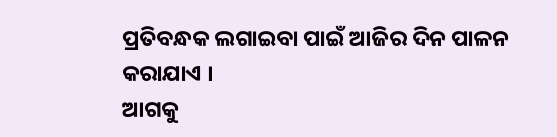ପ୍ରତିବନ୍ଧକ ଲଗାଇବା ପାଇଁ ଆଜିର ଦିନ ପାଳନ କରାଯାଏ ।
ଆଗକୁ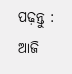ପଢ଼ନ୍ତୁ : ଆଜି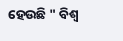ହେଉଛି " ବିଶ୍ଵ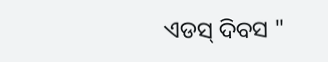ଏଡସ୍ ଦିବସ "